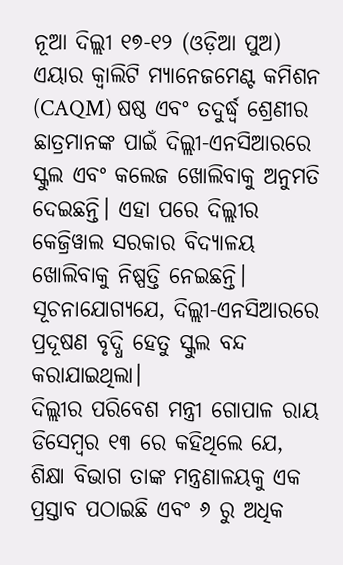ନୂଆ ଦିଲ୍ଲୀ ୧୭-୧୨ (ଓଡ଼ିଆ ପୁଅ) ଏୟାର କ୍ୱାଲିଟି ମ୍ୟାନେଜମେଣ୍ଟ କମିଶନ (CAQM) ଷଷ୍ଠ ଏବଂ ତଦୁର୍ଦ୍ଧ୍ୱ ଶ୍ରେଣୀର ଛାତ୍ରମାନଙ୍କ ପାଇଁ ଦିଲ୍ଲୀ-ଏନସିଆରରେ ସ୍କୁଲ ଏବଂ କଲେଜ ଖୋଲିବାକୁ ଅନୁମତି ଦେଇଛନ୍ତି। ଏହା ପରେ ଦିଲ୍ଲୀର କେଜ୍ରିୱାଲ ସରକାର ବିଦ୍ୟାଳୟ ଖୋଲିବାକୁ ନିଷ୍ପତ୍ତି ନେଇଛନ୍ତି। ସୂଚନାଯୋଗ୍ୟଯେ, ଦିଲ୍ଲୀ-ଏନସିଆରରେ ପ୍ରଦୂଷଣ ବୃଦ୍ଧି ହେତୁ ସ୍କୁଲ ବନ୍ଦ କରାଯାଇଥିଲା।
ଦିଲ୍ଲୀର ପରିବେଶ ମନ୍ତ୍ରୀ ଗୋପାଳ ରାୟ ଡିସେମ୍ବର ୧୩ ରେ କହିଥିଲେ ଯେ, ଶିକ୍ଷା ବିଭାଗ ତାଙ୍କ ମନ୍ତ୍ରଣାଳୟକୁ ଏକ ପ୍ରସ୍ତାବ ପଠାଇଛି ଏବଂ ୬ ରୁ ଅଧିକ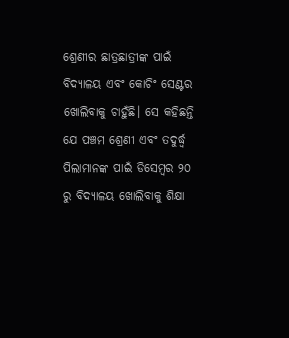ଶ୍ରେଣୀର ଛାତ୍ରଛାତ୍ରୀଙ୍କ ପାଇଁ ବିଦ୍ୟାଳୟ ଏବଂ କୋଚିଂ ସେଣ୍ଟର ଖୋଲିବାକୁ ଚାହୁଁଛି। ସେ କହିଛନ୍ତି ଯେ ପଞ୍ଚମ ଶ୍ରେଣୀ ଏବଂ ତଦୁର୍ଦ୍ଧ୍ୱ ପିଲାମାନଙ୍କ ପାଇଁ ଡିସେମ୍ବର ୨୦ ରୁ ବିଦ୍ୟାଳୟ ଖୋଲିବାକୁ ଶିକ୍ଷା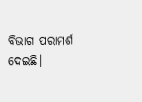ବିଭାଗ ପରାମର୍ଶ ଦେଇଛି।